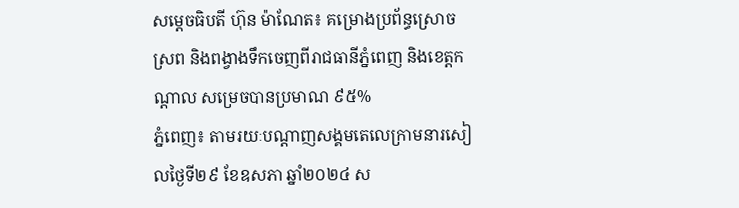សម្ដេចធិបតី ហ៊ុន ម៉ាណែត៖ គម្រោងប្រព័ន្ធស្រោចស្រព និងពង្វាងទឹកចេញពីរាជធានីភ្នំពេញ និងខេត្តកណ្តាល សម្រេចបានប្រមាណ ៩៥%
ភ្នំពេញ៖ តាមរយៈបណ្ដាញសង្គមតេលេក្រាមនារសៀលថ្ងៃទី២៩ ខែឧសភា ឆ្នាំ២០២៤ ស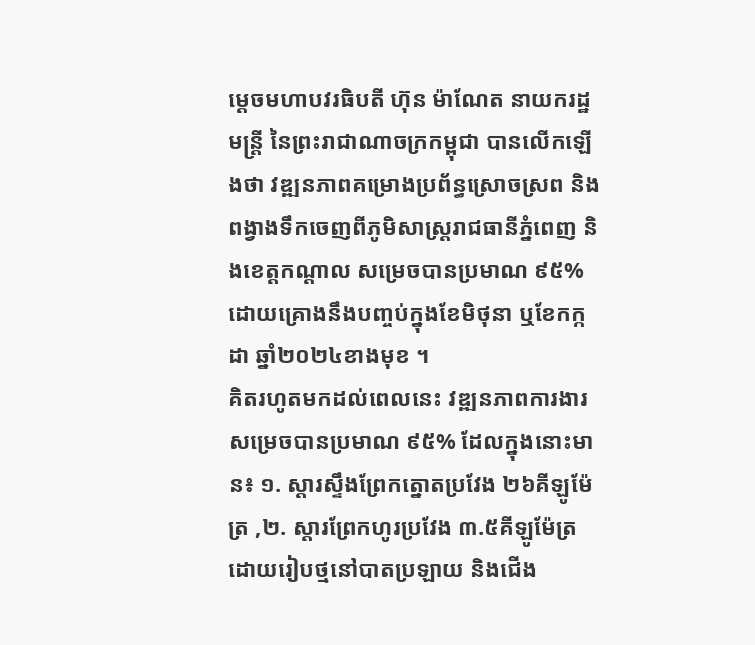ម្ដេចមហាបវរធិបតី ហ៊ុន ម៉ាណែត នាយករដ្ឋមន្ត្រី នៃព្រះរាជាណាចក្រកម្ពុជា បានលើកឡើងថា វឌ្ឍនភាពគម្រោងប្រព័ន្ធស្រោចស្រព និងពង្វាងទឹកចេញពីភូមិសាស្ត្ររាជធានីភ្នំពេញ និងខេត្តកណ្តាល សម្រេចបានប្រមាណ ៩៥% ដោយគ្រោងនឹងបញ្ចប់ក្នុងខែមិថុនា ឬខែកក្កដា ឆ្នាំ២០២៤ខាងមុខ ។
គិតរហូតមកដល់ពេលនេះ វឌ្ឍនភាពការងារសម្រេចបានប្រមាណ ៩៥% ដែលក្នុងនោះមាន៖ ១. ស្តារស្ទឹងព្រែកត្នោតប្រវែង ២៦គីឡូម៉ែត្រ ,២. ស្តារព្រែកហូរប្រវែង ៣.៥គីឡូម៉ែត្រ ដោយរៀបថ្មនៅបាតប្រឡាយ និងជើង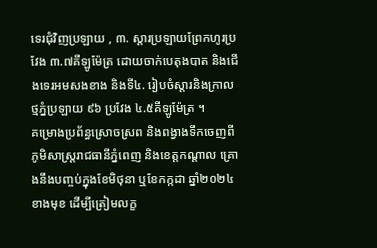ទេរជុំវិញប្រឡាយ , ៣. ស្តារប្រឡាយព្រែកហូរប្រវែង ៣.៧គីឡូម៉ែត្រ ដោយចាក់បេតុងបាត និងជើងទេរអមសងខាង និងទី៤. រៀបចំស្តារនិងក្រាលថ្មភ្នំប្រឡាយ ៩៦ ប្រវែង ៤.៥គីឡូម៉ែត្រ ។
គម្រោងប្រព័ន្ធស្រោចស្រព និងពង្វាងទឹកចេញពីភូមិសាស្ត្ររាជធានីភ្នំពេញ និងខេត្តកណ្តាល គ្រោងនឹងបញ្ចប់ក្នុងខែមិថុនា ឬខែកក្កដា ឆ្នាំ២០២៤ខាងមុខ ដើម្បីត្រៀមលក្ខ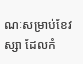ណៈសម្រាប់ខែវស្សា ដែលកំ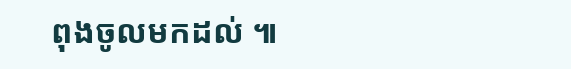ពុងចូលមកដល់ ៕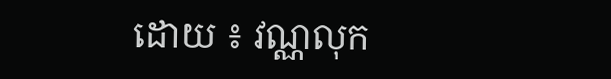ដោយ ៖ វណ្ណលុក